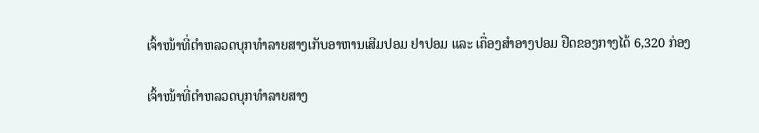ເຈົ້າໜ້າທີ່ຕຳຫລວດບຸກທຳລາຍສາງເກັບອາຫານເສີມປອມ ຢາປອມ ແລະ ເຄື່ອງສຳອາງປອມ ຢືດຂອງກາງໄດ້ 6,320 ກ່ອງ

ເຈົ້າໜ້າທີ່ຕຳຫລວດບຸກທຳລາຍສາງ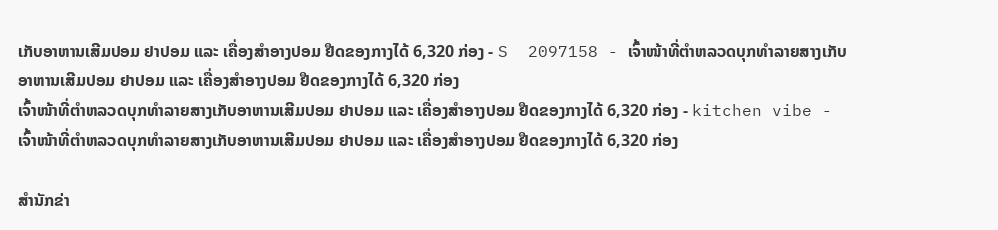ເກັບອາຫານເສີມປອມ ຢາປອມ ແລະ ເຄື່ອງສຳອາງປອມ ຢືດຂອງກາງໄດ້ 6,320 ກ່ອງ - S  2097158 - ເຈົ້າໜ້າທີ່ຕຳຫລວດບຸກທຳລາຍສາງເກັບອາຫານເສີມປອມ ຢາປອມ ແລະ ເຄື່ອງສຳອາງປອມ ຢືດຂອງກາງໄດ້ 6,320 ກ່ອງ
ເຈົ້າໜ້າທີ່ຕຳຫລວດບຸກທຳລາຍສາງເກັບອາຫານເສີມປອມ ຢາປອມ ແລະ ເຄື່ອງສຳອາງປອມ ຢືດຂອງກາງໄດ້ 6,320 ກ່ອງ - kitchen vibe - ເຈົ້າໜ້າທີ່ຕຳຫລວດບຸກທຳລາຍສາງເກັບອາຫານເສີມປອມ ຢາປອມ ແລະ ເຄື່ອງສຳອາງປອມ ຢືດຂອງກາງໄດ້ 6,320 ກ່ອງ

ສຳນັກຂ່າ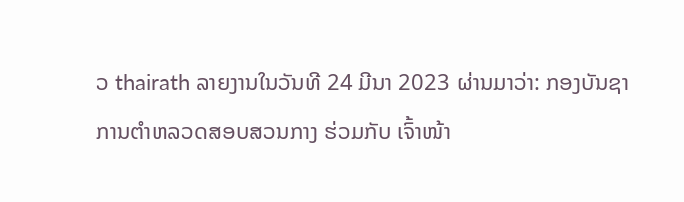ວ thairath ລາຍງານໃນວັນທີ 24 ມີນາ 2023 ຜ່ານມາວ່າ: ກອງບັນຊາການຕຳຫລວດສອບສວນກາງ ຮ່ວມກັບ ເຈົ້າໜ້າ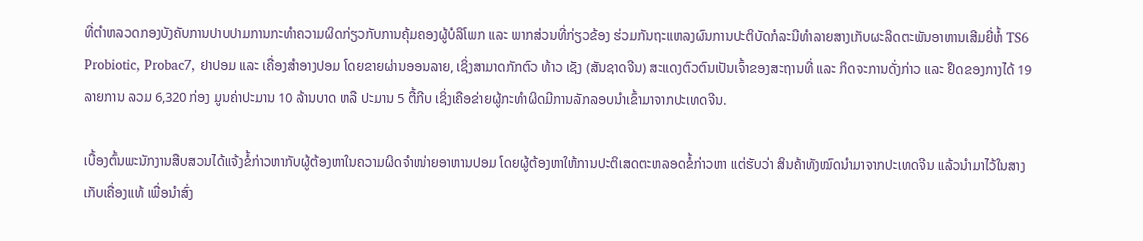ທີ່ຕຳຫລວດກອງບັງຄັບການປາບປາມການກະທຳຄວາມຜິດກ່ຽວກັບການຄຸ້ມຄອງຜູ້ບໍລິໂພກ ແລະ ພາກສ່ວນທີ່ກ່ຽວຂ້ອງ ຮ່ວມກັນຖະແຫລງຜົນການປະຕິບັດກໍລະນີທຳລາຍສາງເກັບຜະລິດຕະພັນອາຫານເສີມຍີ່ຫໍ້ TS6 Probiotic, Probac7, ຢາປອມ ແລະ ເຄື່ອງສຳອາງປອມ ໂດຍຂາຍຜ່ານອອນລາຍ, ເຊິ່ງສາມາດກັກຕົວ ທ້າວ ເຊັງ (ສັນຊາດຈີນ) ສະແດງຕົວຕົນເປັນເຈົ້າຂອງສະຖານທີ່ ແລະ ກິດຈະການດັ່ງກ່າວ ແລະ ຢຶດຂອງກາງໄດ້ 19 ລາຍການ ລວມ 6,320 ກ່ອງ ມູນຄ່າປະມານ 10 ລ້ານບາດ ຫລື ປະມານ 5 ຕື້ກີບ ເຊິ່ງເຄືອຂ່າຍຜູ້ກະທຳຜິດມີການລັກລອບນຳເຂົ້າມາຈາກປະເທດຈີນ.

ເບື້ອງຕົ້ນພະນັກງານສືບສວນໄດ້ແຈ້ງຂໍ້ກ່າວຫາກັບຜູ້ຕ້ອງຫາໃນຄວາມຜິດຈຳໜ່າຍອາຫານປອມ ໂດຍຜູ້ຕ້ອງຫາໃຫ້ການປະຕິເສດຕະຫລອດຂໍ້ກ່າວຫາ ແຕ່ຮັບວ່າ ສິນຄ້າທັງໝົດນຳມາຈາກປະເທດຈີນ ແລ້ວນຳມາໄວ້ໃນສາງເກັບເຄື່ອງແທ້ ເພື່ອນຳສົ່ງ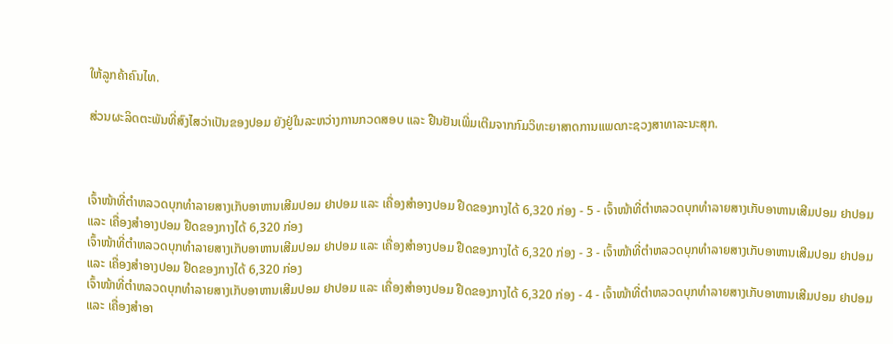ໃຫ້ລູກຄ້າຄົນໄທ.

ສ່ວນຜະລິດຕະພັນທີ່ສົງໄສວ່າເປັນຂອງປອມ ຍັງຢູ່ໃນລະຫວ່າງການກວດສອບ ແລະ ຢືນຢັນເພີ່ມເຕີມຈາກກົມວິທະຍາສາດການແພດກະຊວງສາທາລະນະສຸກ.



ເຈົ້າໜ້າທີ່ຕຳຫລວດບຸກທຳລາຍສາງເກັບອາຫານເສີມປອມ ຢາປອມ ແລະ ເຄື່ອງສຳອາງປອມ ຢືດຂອງກາງໄດ້ 6,320 ກ່ອງ - 5 - ເຈົ້າໜ້າທີ່ຕຳຫລວດບຸກທຳລາຍສາງເກັບອາຫານເສີມປອມ ຢາປອມ ແລະ ເຄື່ອງສຳອາງປອມ ຢືດຂອງກາງໄດ້ 6,320 ກ່ອງ
ເຈົ້າໜ້າທີ່ຕຳຫລວດບຸກທຳລາຍສາງເກັບອາຫານເສີມປອມ ຢາປອມ ແລະ ເຄື່ອງສຳອາງປອມ ຢືດຂອງກາງໄດ້ 6,320 ກ່ອງ - 3 - ເຈົ້າໜ້າທີ່ຕຳຫລວດບຸກທຳລາຍສາງເກັບອາຫານເສີມປອມ ຢາປອມ ແລະ ເຄື່ອງສຳອາງປອມ ຢືດຂອງກາງໄດ້ 6,320 ກ່ອງ
ເຈົ້າໜ້າທີ່ຕຳຫລວດບຸກທຳລາຍສາງເກັບອາຫານເສີມປອມ ຢາປອມ ແລະ ເຄື່ອງສຳອາງປອມ ຢືດຂອງກາງໄດ້ 6,320 ກ່ອງ - 4 - ເຈົ້າໜ້າທີ່ຕຳຫລວດບຸກທຳລາຍສາງເກັບອາຫານເສີມປອມ ຢາປອມ ແລະ ເຄື່ອງສຳອາ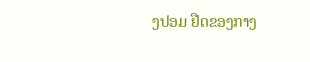ງປອມ ຢືດຂອງກາງ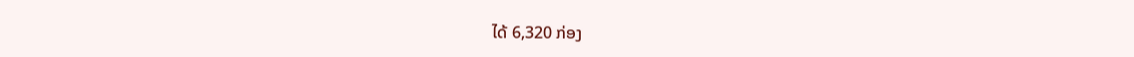ໄດ້ 6,320 ກ່ອງ